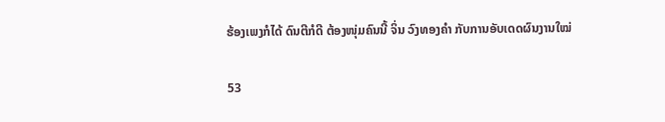ຮ້ອງເພງກໍໄດ້ ດົນຕີກໍດີ ຕ້ອງໜຸ່ມຄົນນີ້ ຈິ່ນ ວົງທອງຄຳ ກັບການອັບເດດຜົນງານໃໝ່

53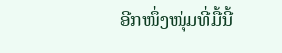ອີກໜຶ່ງໜຸ່ມທີ່ມື້ນີ້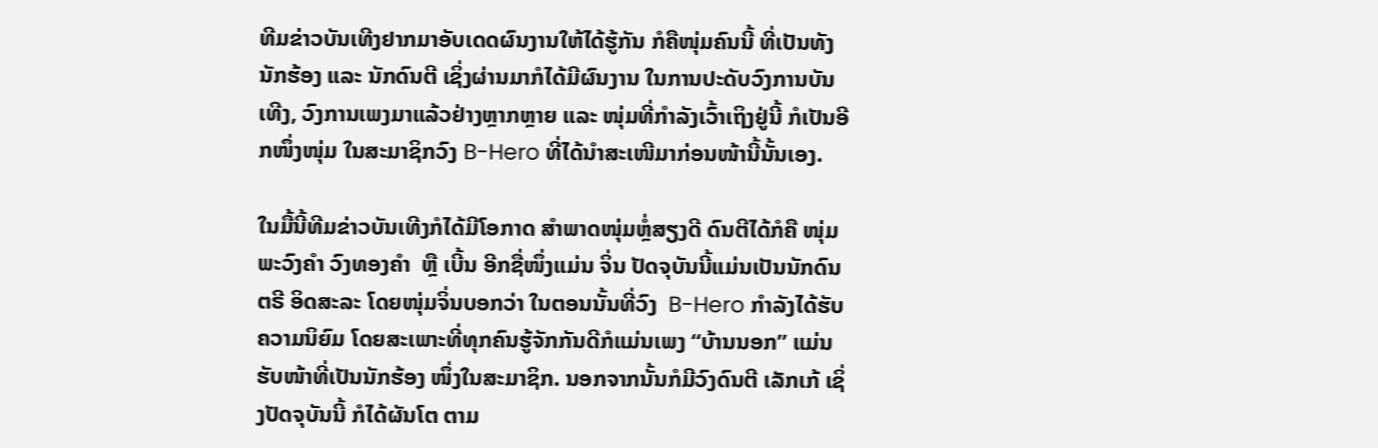ທີມຂ່າວບັນເທີງຢາກມາອັບເດດຜົນງານໃຫ້ໄດ້ຮູ້ກັນ ກໍຄືໜຸ່ມຄົນນີ້ ທີ່ເປັນທັງນັກຮ້ອງ ແລະ ນັກດົນຕີ ເຊິ່ງຜ່ານມາກໍໄດ້ມີຜົນງານ ໃນການປະດັບວົງການບັນເທີງ, ວົງການເພງມາແລ້ວຢ່າງຫຼາກຫຼາຍ ແລະ ໜຸ່ມທີ່ກໍາລັງເວົ້າເຖິງຢູ່ນີ້ ກໍເປັນອີກໜຶ່ງໜຸ່ມ ໃນສະມາຊິກວົງ B-Hero ທີ່ໄດ້ນຳສະເໜີມາກ່ອນໜ້ານີ້ນັ້ນເອງ.

ໃນມື້ນີ້ທີມຂ່າວບັນເທີງກໍໄດ້ມີໂອກາດ ສໍາພາດໜຸ່ມຫຼໍ່ສຽງດີ ດົນຕີໄດ້ກໍຄື ໜຸ່ມ ພະວົງຄຳ ວົງທອງຄຳ  ຫຼື ເບີ້ນ ອີກຊື່ໜຶ່ງແມ່ນ ຈິ່ນ ປັດຈຸບັນນີ້ແມ່ນເປັນນັກດົນຕຣີ ອິດສະລະ ໂດຍໜຸ່ມຈິ່ນບອກວ່າ ໃນຕອນນັ້ນທີ່ວົງ  B-Hero ກໍາລັງໄດ້ຮັບຄວາມນິຍົມ ໂດຍສະເພາະທີ່ທຸກຄົນຮູ້ຈັກກັນດີກໍແມ່ນເພງ “ບ້ານນອກ” ແມ່ນຮັບໜ້າທີ່ເປັນນັກຮ້ອງ ໜຶ່ງໃນສະມາຊິກ. ນອກຈາກນັ້ນກໍມີວົງດົນຕີ ເລັກເກ້ ເຊິ່ງປັດຈຸບັນນີ້ ກໍໄດ້ຜັນໂຕ ຕາມ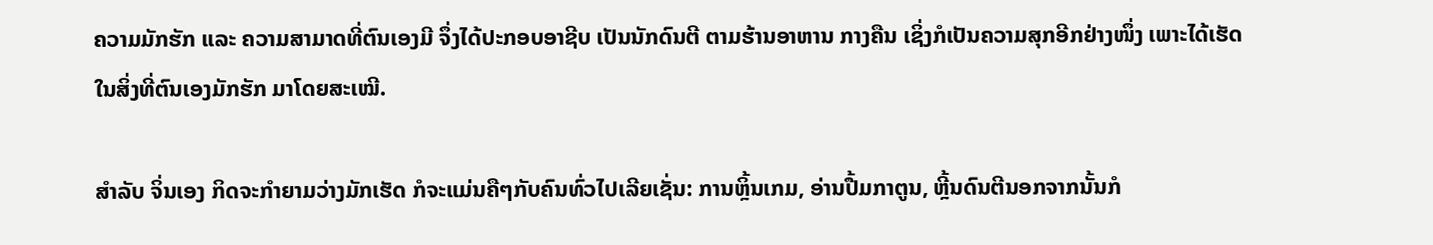ຄວາມມັກຮັກ ແລະ ຄວາມສາມາດທີ່ຕົນເອງມີ ຈຶ່ງໄດ້ປະກອບອາຊີບ ເປັນນັກດົນຕີ ຕາມຮ້ານອາຫານ ກາງຄືນ ເຊິ່ງກໍເປັນຄວາມສຸກອີກຢ່າງໜຶ່ງ ເພາະໄດ້ເຮັດໃນສິ່ງທີ່ຕົນເອງມັກຮັກ ມາໂດຍສະເໝີ.

ສໍາລັບ ຈິ່ນເອງ ກິດຈະກໍາຍາມວ່າງມັກເຮັດ ກໍຈະແມ່ນຄືໆກັບຄົນທົ່ວໄປເລີຍເຊັ່ນ: ການຫຼິ້ນເກມ, ອ່ານປື້ມກາຕູນ, ຫຼີ້ນດົນຕີນອກຈາກນັ້ນກໍ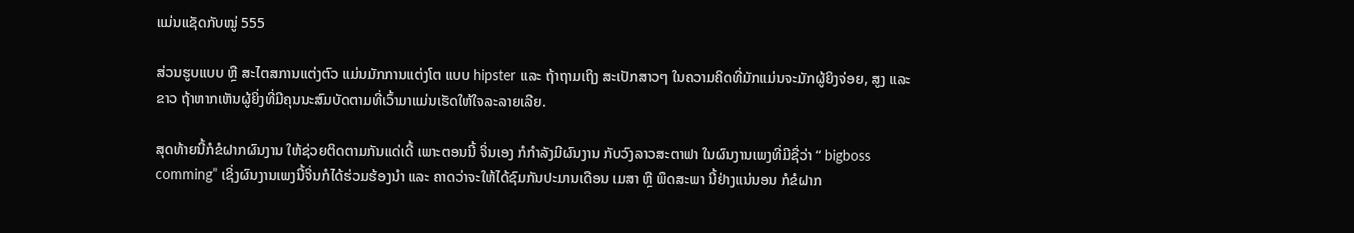ແມ່ນແຊັດກັບໝູ່ 555

ສ່ວນຮູບແບບ ຫຼື ສະໄຕສການແຕ່ງຕົວ ແມ່ນມັກການແຕ່ງໂຕ ແບບ hipster ແລະ ຖ້າຖາມເຖິງ ສະເປັກສາວໆ ໃນຄວາມຄິດທີ່ມັກແມ່ນຈະມັກຜູ້ຍິງຈ່ອຍ, ສູງ ແລະ ຂາວ ຖ້າຫາກເຫັນຜູ້ຍິ່ງທີ່ມີຄຸນນະສົມບັດຕາມທີ່ເວົ້າມາແມ່ນເຮັດໃຫ້ໃຈລະລາຍເລີຍ.

ສຸດທ້າຍນີ້ກໍຂໍຝາກຜົນງານ ໃຫ້ຊ່ວຍຕິດຕາມກັນແດ່ເດີ້ ເພາະຕອນນີ້ ຈິ່ນເອງ ກໍກໍາລັງມີຜົນງານ ກັບວົງລາວສະຕາຟາ ໃນຜົນງານເພງທີ່ມີຊື່ວ່າ “ bigboss comming” ເຊິ່ງຜົນງານເພງນີ້ຈິ່ນກໍໄດ້ຮ່ວມຮ້ອງນໍາ ແລະ ຄາດວ່າຈະໃຫ້ໄດ້ຊົມກັນປະມານເດືອນ ເມສາ ຫຼື ພຶດສະພາ ນີ້ຢ່າງແນ່ນອນ ກໍຂໍຝາກ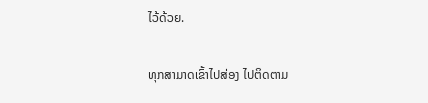ໄວ້ດ້ວຍ.

ທຸກສາມາດເຂົ້າໄປສ່ອງ ໄປຕິດຕາມ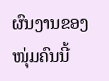ຜົນງານຂອງໜຸ່ມຄົນນີ້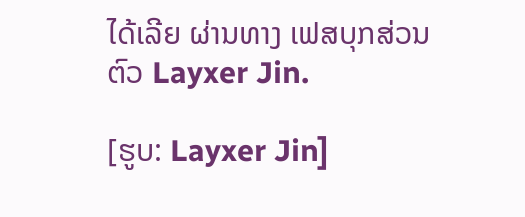ໄດ້ເລີຍ ຜ່ານທາງ ເຟສບຸກສ່ວນຕົວ Layxer Jin.

[ຮູບ: Layxer Jin]